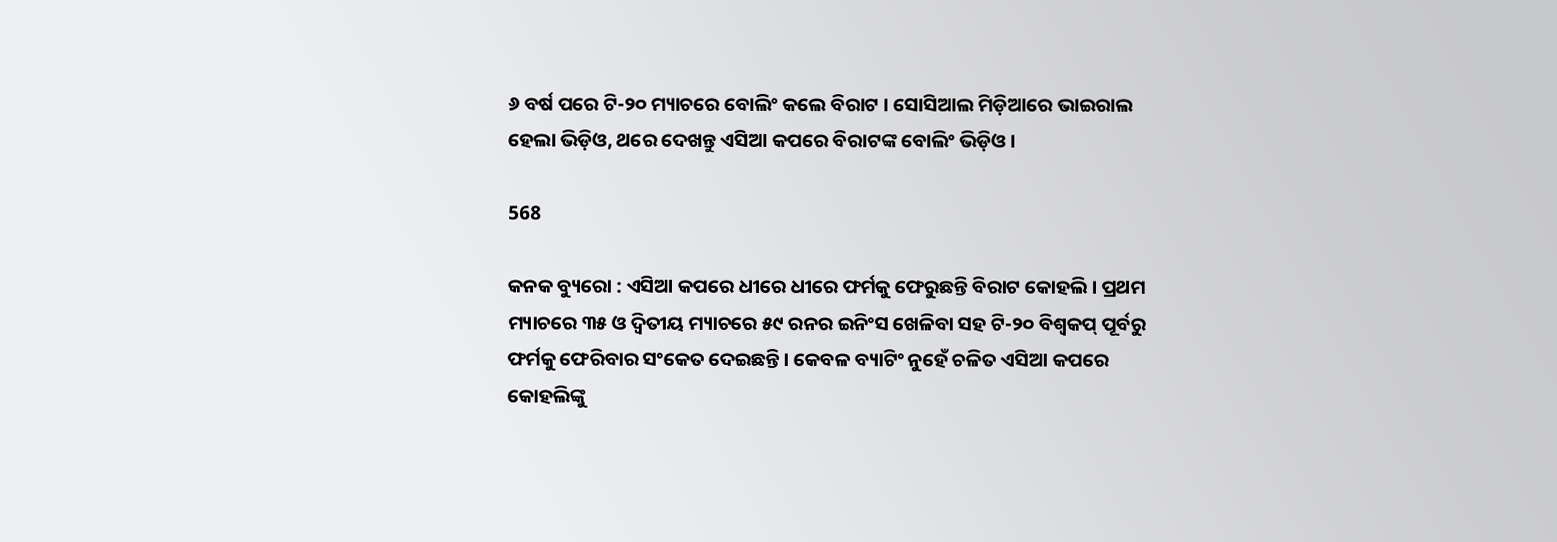୬ ବର୍ଷ ପରେ ଟି-୨୦ ମ୍ୟାଚରେ ବୋଲିଂ କଲେ ବିରାଟ । ସୋସିଆଲ ମିଡ଼ିଆରେ ଭାଇରାଲ ହେଲା ଭିଡ଼ିଓ, ଥରେ ଦେଖନ୍ତୁ ଏସିଆ କପରେ ବିରାଟଙ୍କ ବୋଲିଂ ଭିଡ଼ିଓ ।

568

କନକ ବ୍ୟୁରୋ : ଏସିଆ କପରେ ଧୀରେ ଧୀରେ ଫର୍ମକୁ ଫେରୁଛନ୍ତି ବିରାଟ କୋହଲି । ପ୍ରଥମ ମ୍ୟାଚରେ ୩୫ ଓ ଦ୍ୱିତୀୟ ମ୍ୟାଚରେ ୫୯ ରନର ଇନିଂସ ଖେଳିବା ସହ ଟି-୨୦ ବିଶ୍ୱକପ୍ ପୂର୍ବରୁ ଫର୍ମକୁ ଫେରିବାର ସଂକେତ ଦେଇଛନ୍ତି । କେବଳ ବ୍ୟାଟିଂ ନୁହେଁ ଚଳିତ ଏସିଆ କପରେ କୋହଲିଙ୍କୁ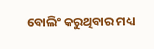ବୋଲିଂ କରୁଥିବାର ମଧ୍ୟ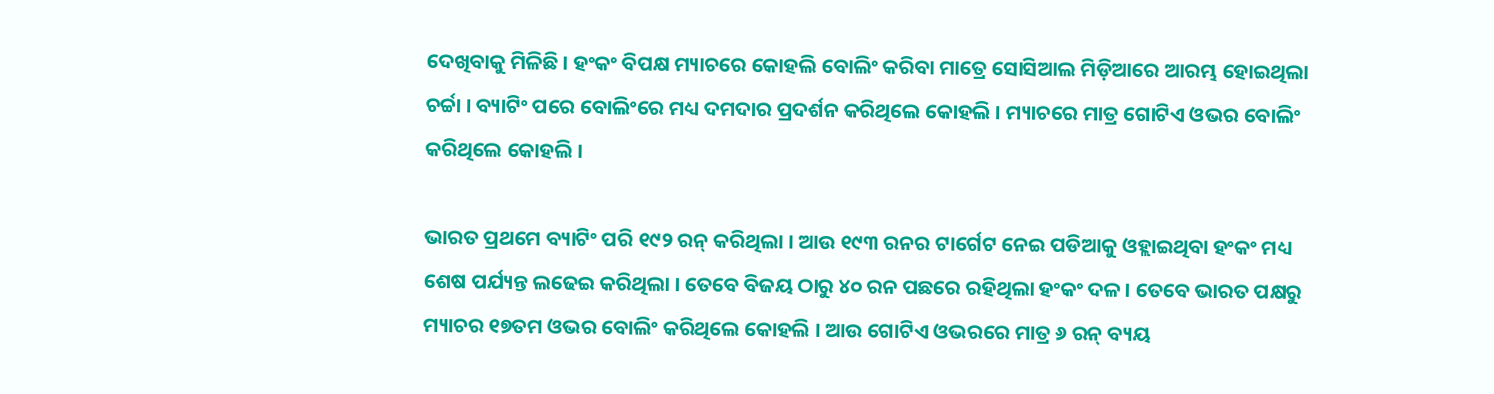ଦେଖିବାକୁ ମିଳିଛି । ହଂକଂ ବିପକ୍ଷ ମ୍ୟାଚରେ କୋହଲି ବୋଲିଂ କରିବା ମାତ୍ରେ ସୋସିଆଲ ମିଡ଼ିଆରେ ଆରମ୍ଭ ହୋଇଥିଲା ଚର୍ଚ୍ଚା । ବ୍ୟାଟିଂ ପରେ ବୋଲିଂରେ ମଧ୍ୟ ଦମଦାର ପ୍ରଦର୍ଶନ କରିଥିଲେ କୋହଲି । ମ୍ୟାଚରେ ମାତ୍ର ଗୋଟିଏ ଓଭର ବୋଲିଂ କରିଥିଲେ କୋହଲି ।

ଭାରତ ପ୍ରଥମେ ବ୍ୟାଟିଂ ପରି ୧୯୨ ରନ୍ କରିଥିଲା । ଆଉ ୧୯୩ ରନର ଟାର୍ଗେଟ ନେଇ ପଡିଆକୁ ଓହ୍ଲାଇଥିବା ହଂକଂ ମଧ୍ୟ ଶେଷ ପର୍ଯ୍ୟନ୍ତ ଲଢେଇ କରିଥିଲା । ତେବେ ବିଜୟ ଠାରୁ ୪୦ ରନ ପଛରେ ରହିଥିଲା ହଂକଂ ଦଳ । ତେବେ ଭାରତ ପକ୍ଷରୁ ମ୍ୟାଚର ୧୭ତମ ଓଭର ବୋଲିଂ କରିଥିଲେ କୋହଲି । ଆଉ ଗୋଟିଏ ଓଭରରେ ମାତ୍ର ୬ ରନ୍ ବ୍ୟୟ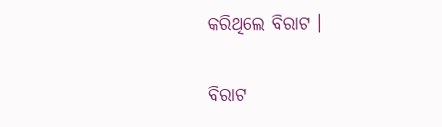କରିଥିଲେ ବିରାଟ ।

ବିରାଟ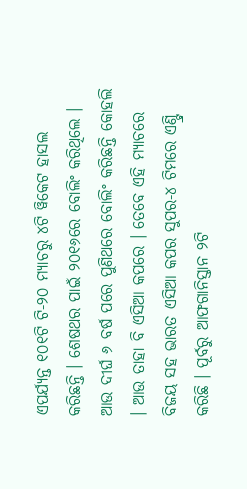ଏପର୍ଯ୍ୟନ୍ତ ୧୦୧ଟି ଟି-୨୦ ମ୍ୟାଚରୁ ୪ଟି ୱିକେଟ ହାସଲ କରିଛନ୍ତି । ଶେଷଥର ପାଇଁ ୨୦୧୬ରେ ବୋଲିଂ କରିଥିଲେ । ଆଉ ଦୀର୍ଘ ୬ ବର୍ଷ ପରେ ପୁଣିଥରେ ବୋଲିଂ କରିଛନ୍ତି କୋହଲି । ଆଉ ତାହା ବି ଏସିଆ କପରେ । ତେବେ ଏହି ମ୍ୟାଚରେ ବିଜୟ ସହ ଭାରତ ଏସିଆ କପର ସୁପର-୪ ଟିମରେ ଏଣ୍ଟ୍ରି କରିଛି । ପୂର୍ବରୁ ଆଫଗାନିସ୍ତାନ ୨ଟି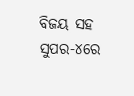ବିଜୟ ସହ ସୁପର-୪ରେ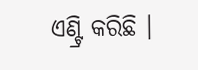ଏଣ୍ଟ୍ରି କରିଛି ।